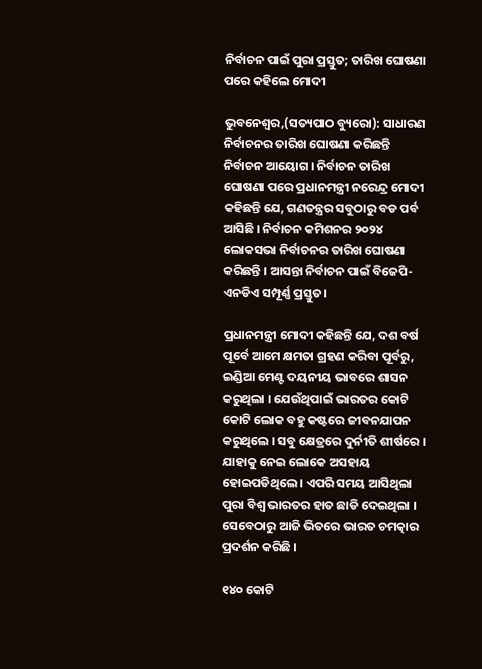ନିର୍ବାଚନ ପାଇଁ ପୁରା ପ୍ରସ୍ତୁତ; ତାରିଖ ଘୋଷଣା ପରେ କହିଲେ ମୋଦୀ

ଭୁବନେଶ୍ୱର,(ସତ୍ୟପାଠ ବ୍ୟୁରୋ): ସାଧାରଣ ନିର୍ବାଚନର ତାରିଖ ଘୋଷଣା କରିଛନ୍ତି ନିର୍ବାଚନ ଆୟୋଗ । ନିର୍ବାଚନ ତାରିଖ ଘୋଷଣା ପରେ ପ୍ରଧାନମନ୍ତ୍ରୀ ନରେନ୍ଦ୍ର ମୋଦୀ କହିଛନ୍ତି ଯେ, ଗଣତନ୍ତ୍ରର ସବୁଠାରୁ ବଡ ପର୍ବ ଆସିଛି । ନିର୍ବାଚନ କମିଶନର ୨୦୨୪ ଲୋକସଭା ନିର୍ବାଚନର ତାରିଖ ଘୋଷଣା କରିଛନ୍ତି । ଆସନ୍ତା ନିର୍ବାଚନ ପାଇଁ ବିଜେପି-ଏନଡିଏ ସମ୍ପୂର୍ଣ୍ଣ ପ୍ରସ୍ତୁତ।

ପ୍ରଧାନମନ୍ତ୍ରୀ ମୋଦୀ କହିଛନ୍ତି ଯେ, ଦଶ ବର୍ଷ ପୂର୍ବେ ଆମେ କ୍ଷମତା ଗ୍ରହଣ କରିବା ପୂର୍ବରୁ, ଇଣ୍ଡିଆ ମେଣ୍ଟ ଦୟନୀୟ ଭାବରେ ଶାସନ କରୁଥିଲା । ଯେଉଁଥିପାଇଁ ଭାରତର କୋଟି କୋଟି ଲୋକ ବହୁ କଷ୍ଟରେ ଜୀବନଯାପନ କରୁଥିଲେ । ସବୁ କ୍ଷେତ୍ରରେ ଦୁର୍ନୀତି ଶୀର୍ଷରେ । ଯାହାକୁ ନେଇ ଲୋକେ ଅସହାୟ ହୋଇପଡିଥିଲେ । ଏପରି ସମୟ ଆସିଥିଲା ପୁରା ବିଶ୍ଵ ଭାରତର ହାତ ଛାଡି ଦେଇଥିଲା । ସେବେଠାରୁ ଆଜି ଭିତରେ ଭାରତ ଚମତ୍କାର ପ୍ରଦର୍ଶନ କରିଛି ।

୧୪୦ କୋଟି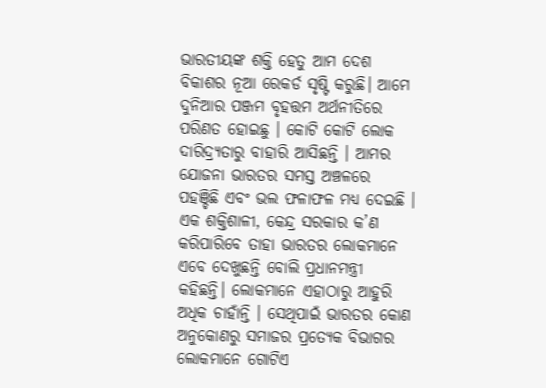ଭାରତୀୟଙ୍କ ଶକ୍ତି ହେତୁ ଆମ ଦେଶ ବିକାଶର ନୂଆ ରେକର୍ଡ ସୃଷ୍ଟି କରୁଛି। ଆମେ ଦୁନିଆର ପଞ୍ଜମ ବୃହତ୍ତମ ଅର୍ଥନୀତିରେ ପରିଣତ ହୋଇଛୁ । କୋଟି କୋଟି ଲୋକ ଦାରିଦ୍ର୍ୟତାରୁ ବାହାରି ଆସିଛନ୍ତି । ଆମର ଯୋଜନା ଭାରତର ସମସ୍ତ ଅଞ୍ଚଳରେ ପହଞ୍ଚିଛି ଏବଂ ଭଲ ଫଳାଫଳ ମଧ୍ୟ ଦେଇଛି । ଏକ ଶକ୍ତିଶାଳୀ, କେନ୍ଦ୍ର ସରକାର କ’ଣ କରିପାରିବେ ତାହା ଭାରତର ଲୋକମାନେ ଏବେ ଦେଖୁଛନ୍ତି ବୋଲି ପ୍ରଧାନମନ୍ତ୍ରୀ କହିଛନ୍ତି। ଲୋକମାନେ ଏହାଠାରୁ ଆହୁରି ଅଧିକ ଚାହାଁନ୍ତି । ସେଥିପାଇଁ ଭାରତର କୋଣ ଅନୁକୋଣରୁ ସମାଜର ପ୍ରତ୍ୟେକ ବିଭାଗର ଲୋକମାନେ ଗୋଟିଏ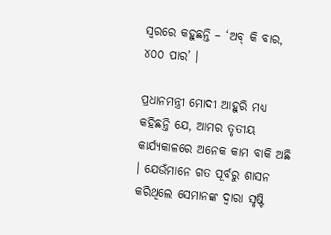ସ୍ୱରରେ କହୁଛନ୍ତି – ‘ଅବ୍ କି ବାର, ୪୦୦ ପାର’ ।

ପ୍ରଧାନମନ୍ତ୍ରୀ ମୋଦୀ ଆହୁରି ମଧ୍ୟ କହିଛନ୍ତି ଯେ, ଆମର ତୃତୀୟ କାର୍ଯ୍ୟକାଳରେ ଅନେକ କାମ ବାକି ଅଛି । ଯେଉଁମାନେ ଗତ ପୂର୍ବରୁ ଶାସନ କରିଥିଲେ ସେମାନଙ୍କ ଦ୍ୱାରା ସୃଷ୍ଟି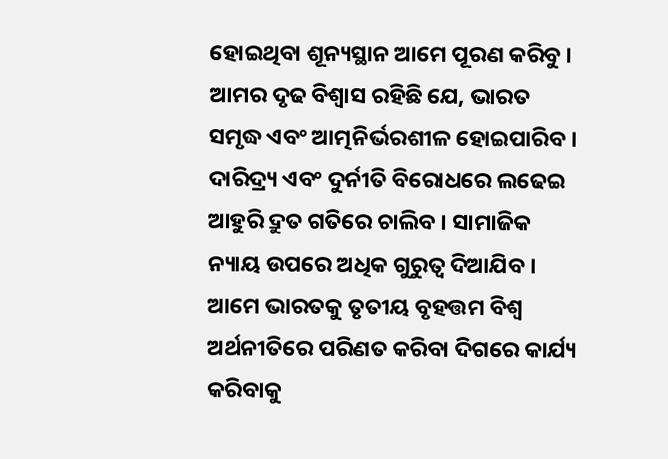ହୋଇଥିବା ଶୂନ୍ୟସ୍ଥାନ ଆମେ ପୂରଣ କରିବୁ । ଆମର ଦୃଢ ବିଶ୍ଵାସ ରହିଛି ଯେ, ଭାରତ ସମୃଦ୍ଧ ଏବଂ ଆତ୍ମନିର୍ଭରଶୀଳ ହୋଇପାରିବ । ଦାରିଦ୍ର୍ୟ ଏବଂ ଦୁର୍ନୀତି ବିରୋଧରେ ଲଢେଇ ଆହୁରି ଦ୍ରୁତ ଗତିରେ ଚାଲିବ । ସାମାଜିକ ନ୍ୟାୟ ଉପରେ ଅଧିକ ଗୁରୁତ୍ୱ ଦିଆଯିବ । ଆମେ ଭାରତକୁ ତୃତୀୟ ବୃହତ୍ତମ ବିଶ୍ୱ ଅର୍ଥନୀତିରେ ପରିଣତ କରିବା ଦିଗରେ କାର୍ଯ୍ୟ କରିବାକୁ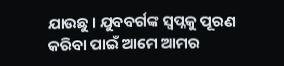ଯାଉଛୁ । ଯୁବବର୍ଗଙ୍କ ସ୍ୱପ୍ନକୁ ପୂରଣ କରିବା ପାଇଁ ଆମେ ଆମର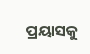ପ୍ରୟାସକୁ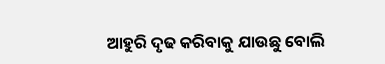ଆହୁରି ଦୃଢ କରିବାକୁ ଯାଉଛୁ ବୋଲି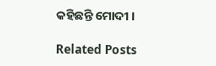କହିଛନ୍ତି ମୋଦୀ ।

Related Posts